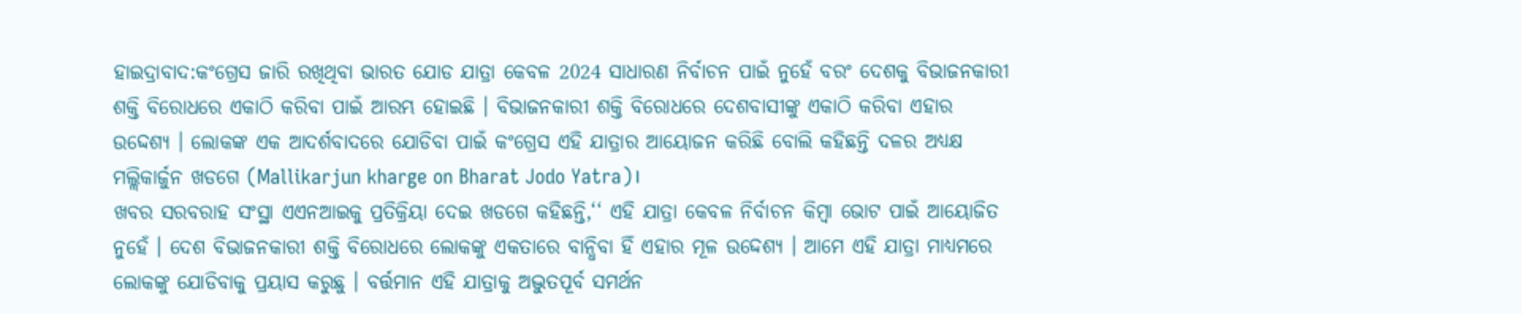ହାଇଦ୍ରାବାଦ:କଂଗ୍ରେସ ଜାରି ରଖିଥିବା ଭାରତ ଯୋଡ ଯାତ୍ରା କେବଳ 2024 ସାଧାରଣ ନିର୍ବାଚନ ପାଇଁ ନୁହେଁ ବରଂ ଦେଶକୁ ବିଭାଜନକାରୀ ଶକ୍ତି ବିରୋଧରେ ଏକାଠି କରିବା ପାଇଁ ଆରମ୍ଭ ହୋଇଛି । ବିଭାଜନକାରୀ ଶକ୍ତି ବିରୋଧରେ ଦେଶବାସୀଙ୍କୁ ଏକାଠି କରିବା ଏହାର ଉଦ୍ଦେଶ୍ୟ । ଲୋକଙ୍କ ଏକ ଆଦର୍ଶବାଦରେ ଯୋଡିବା ପାଇଁ କଂଗ୍ରେସ ଏହି ଯାତ୍ରାର ଆୟୋଜନ କରିଛି ବୋଲି କହିଛନ୍ତି ଦଳର ଅଧ୍ୟକ୍ଷ ମଲ୍ଲିକାର୍ଜୁନ ଖଡଗେ (Mallikarjun kharge on Bharat Jodo Yatra)।
ଖବର ସରବରାହ ସଂସ୍ଥା ଏଏନଆଇକୁ ପ୍ରତିକ୍ରିୟା ଦେଇ ଖଡଗେ କହିଛନ୍ତି,‘‘ ଏହି ଯାତ୍ରା କେବଳ ନିର୍ବାଚନ କିମ୍ବା ଭୋଟ ପାଇଁ ଆୟୋଜିତ ନୁହେଁ । ଦେଶ ବିଭାଜନକାରୀ ଶକ୍ତି ବିରୋଧରେ ଲୋକଙ୍କୁ ଏକତାରେ ବାନ୍ଧିବା ହିଁ ଏହାର ମୂଳ ଉଦ୍ଦେଶ୍ୟ । ଆମେ ଏହି ଯାତ୍ରା ମାଧ୍ୟମରେ ଲୋକଙ୍କୁ ଯୋଡିବାକୁ ପ୍ରୟାସ କରୁଛୁ । ବର୍ତ୍ତମାନ ଏହି ଯାତ୍ରାକୁ ଅଦ୍ଭୁତପୂର୍ବ ସମର୍ଥନ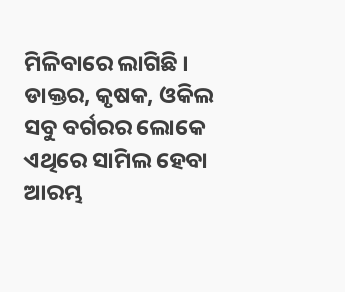ମିଳିବାରେ ଲାଗିଛି । ଡାକ୍ତର, କୃଷକ, ଓକିଲ ସବୁ ବର୍ଗରର ଲୋକେ ଏଥିରେ ସାମିଲ ହେବା ଆରମ୍ଭ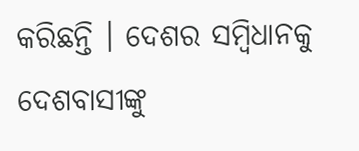କରିଛନ୍ତି । ଦେଶର ସମ୍ବିଧାନକୁ ଦେଶବାସୀଙ୍କୁ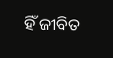ହିଁ ଜୀବିତ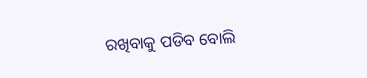ରଖିବାକୁ ପଡିବ ବୋଲି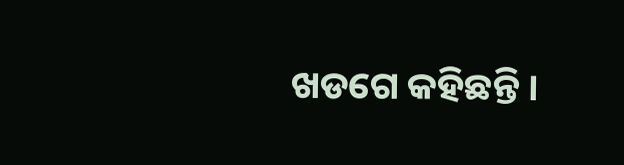ଖଡଗେ କହିଛନ୍ତି ।